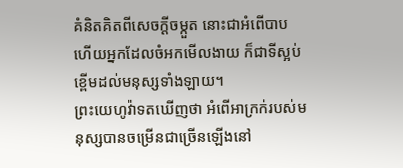គំនិតគិតពីសេចក្ដីចម្កួត នោះជាអំពើបាប ហើយអ្នកដែលចំអកមើលងាយ ក៏ជាទីស្អប់ខ្ពើមដល់មនុស្សទាំងឡាយ។
ព្រះយេហូវ៉ាទតឃើញថា អំពើអាក្រក់របស់មនុស្សបានចម្រើនជាច្រើនឡើងនៅ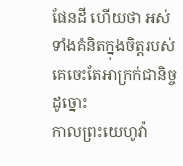ផែនដី ហើយថា អស់ទាំងគំនិតក្នុងចិត្តរបស់គេចេះតែអាក្រក់ជានិច្ចដូច្នោះ
កាលព្រះយេហូវ៉ា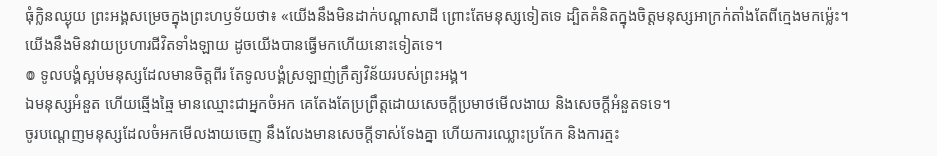ធុំក្លិនឈ្ងុយ ព្រះអង្គសម្រេចក្នុងព្រះហឫទ័យថា៖ «យើងនឹងមិនដាក់បណ្ដាសាដី ព្រោះតែមនុស្សទៀតទេ ដ្បិតគំនិតក្នុងចិត្តមនុស្សអាក្រក់តាំងតែពីក្មេងមកម៉្លេះ។ យើងនឹងមិនវាយប្រហារជីវិតទាំងឡាយ ដូចយើងបានធ្វើមកហើយនោះទៀតទេ។
៙ ទូលបង្គំស្អប់មនុស្សដែលមានចិត្តពីរ តែទូលបង្គំស្រឡាញ់ក្រឹត្យវិន័យរបស់ព្រះអង្គ។
ឯមនុស្សអំនួត ហើយឆ្មើងឆ្មៃ មានឈ្មោះជាអ្នកចំអក គេតែងតែប្រព្រឹត្តដោយសេចក្ដីប្រមាថមើលងាយ និងសេចក្ដីអំនួតទទេ។
ចូរបណ្តេញមនុស្សដែលចំអកមើលងាយចេញ នឹងលែងមានសេចក្ដីទាស់ទែងគ្នា ហើយការឈ្លោះប្រកែក និងការត្មះ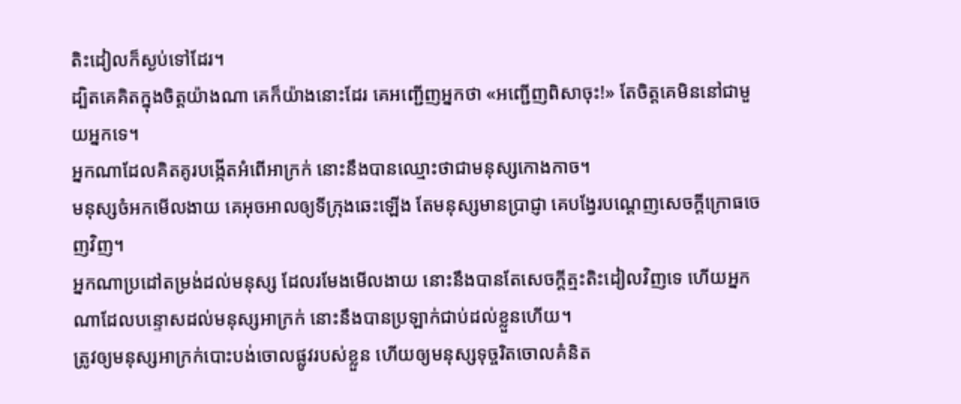តិះដៀលក៏ស្ងប់ទៅដែរ។
ដ្បិតគេគិតក្នុងចិត្តយ៉ាងណា គេក៏យ៉ាងនោះដែរ គេអញ្ជើញអ្នកថា «អញ្ជើញពិសាចុះ!» តែចិត្តគេមិននៅជាមួយអ្នកទេ។
អ្នកណាដែលគិតគូរបង្កើតអំពើអាក្រក់ នោះនឹងបានឈ្មោះថាជាមនុស្សកោងកាច។
មនុស្សចំអកមើលងាយ គេអុចអាលឲ្យទីក្រុងឆេះឡើង តែមនុស្សមានប្រាជ្ញា គេបង្វែរបណ្តេញសេចក្ដីក្រោធចេញវិញ។
អ្នកណាប្រដៅតម្រង់ដល់មនុស្ស ដែលរមែងមើលងាយ នោះនឹងបានតែសេចក្ដីត្មះតិះដៀលវិញទេ ហើយអ្នកណាដែលបន្ទោសដល់មនុស្សអាក្រក់ នោះនឹងបានប្រឡាក់ជាប់ដល់ខ្លួនហើយ។
ត្រូវឲ្យមនុស្សអាក្រក់បោះបង់ចោលផ្លូវរបស់ខ្លួន ហើយឲ្យមនុស្សទុច្ចរិតចោលគំនិត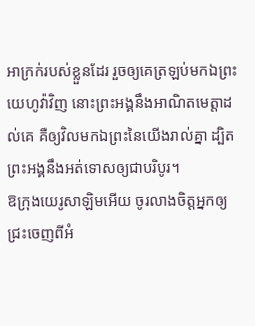អាក្រក់របស់ខ្លួនដែរ រួចឲ្យគេត្រឡប់មកឯព្រះយេហូវ៉ាវិញ នោះព្រះអង្គនឹងអាណិតមេត្តាដល់គេ គឺឲ្យវិលមកឯព្រះនៃយើងរាល់គ្នា ដ្បិតព្រះអង្គនឹងអត់ទោសឲ្យជាបរិបូរ។
ឱក្រុងយេរូសាឡិមអើយ ចូរលាងចិត្តអ្នកឲ្យជ្រះចេញពីអំ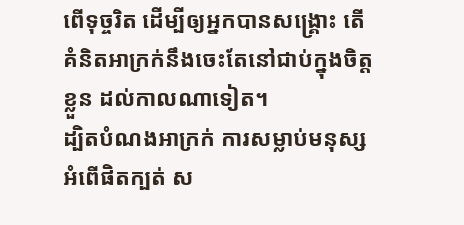ពើទុច្ចរិត ដើម្បីឲ្យអ្នកបានសង្គ្រោះ តើគំនិតអាក្រក់នឹងចេះតែនៅជាប់ក្នុងចិត្តខ្លួន ដល់កាលណាទៀត។
ដ្បិតបំណងអាក្រក់ ការសម្លាប់មនុស្ស អំពើផិតក្បត់ ស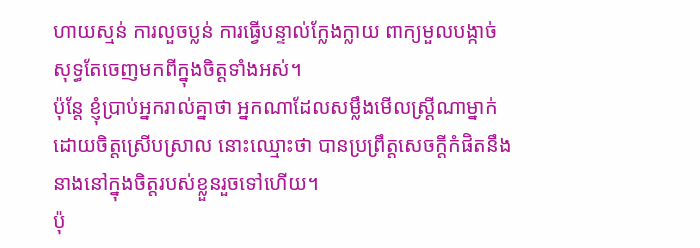ហាយស្មន់ ការលួចប្លន់ ការធ្វើបន្ទាល់ក្លែងក្លាយ ពាក្យមួលបង្កាច់ សុទ្ធតែចេញមកពីក្នុងចិត្តទាំងអស់។
ប៉ុន្តែ ខ្ញុំប្រាប់អ្នករាល់គ្នាថា អ្នកណាដែលសម្លឹងមើលស្ត្រីណាម្នាក់ ដោយចិត្តស្រើបស្រាល នោះឈ្មោះថា បានប្រព្រឹត្តសេចក្តីកំផិតនឹងនាងនៅក្នុងចិត្តរបស់ខ្លួនរួចទៅហើយ។
ប៉ុ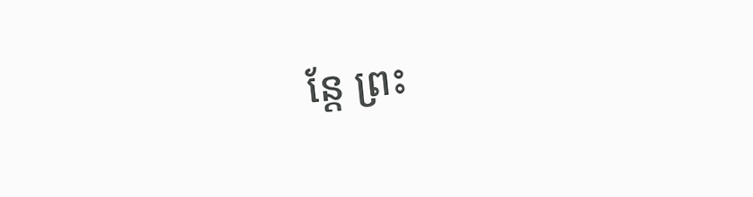ន្តែ ព្រះ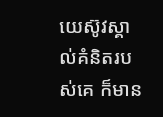យេស៊ូវស្គាល់គំនិតរបស់គេ ក៏មាន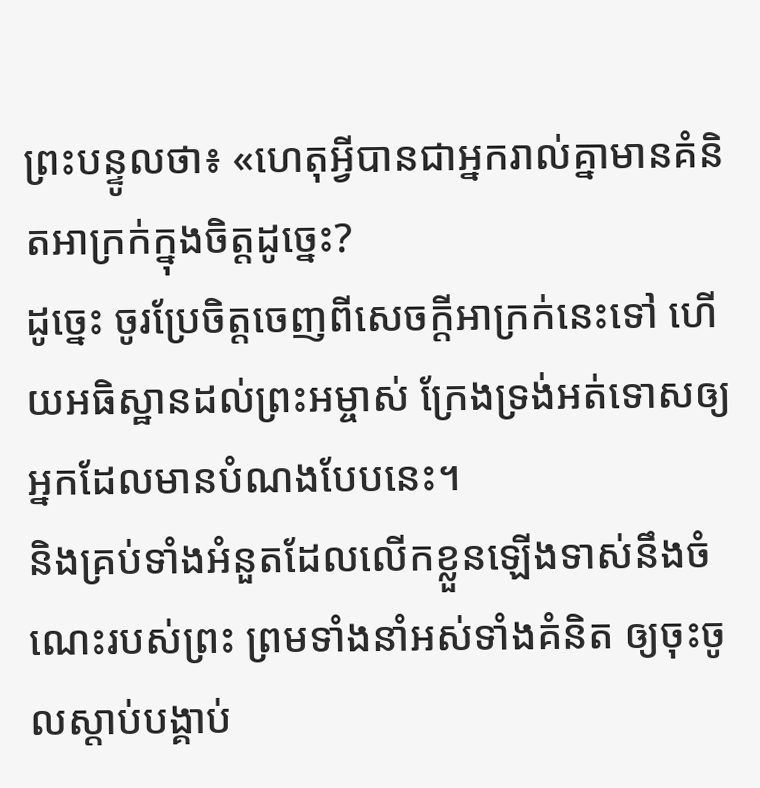ព្រះបន្ទូលថា៖ «ហេតុអ្វីបានជាអ្នករាល់គ្នាមានគំនិតអាក្រក់ក្នុងចិត្តដូច្នេះ?
ដូច្នេះ ចូរប្រែចិត្តចេញពីសេចក្តីអាក្រក់នេះទៅ ហើយអធិស្ឋានដល់ព្រះអម្ចាស់ ក្រែងទ្រង់អត់ទោសឲ្យអ្នកដែលមានបំណងបែបនេះ។
និងគ្រប់ទាំងអំនួតដែលលើកខ្លួនឡើងទាស់នឹងចំណេះរបស់ព្រះ ព្រមទាំងនាំអស់ទាំងគំនិត ឲ្យចុះចូលស្តាប់បង្គាប់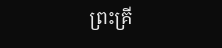ព្រះគ្រី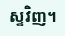ស្ទវិញ។